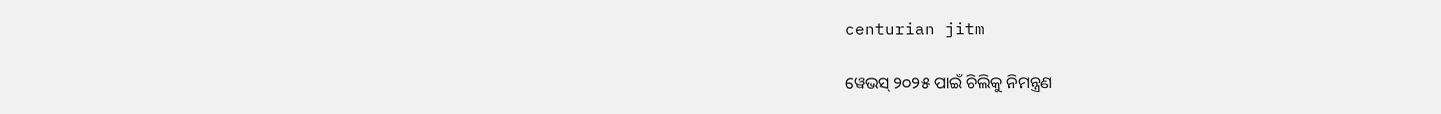centurian jitm

ୱେଭସ୍ ୨୦୨୫ ପାଇଁ ଚିଲିକୁ ନିମନ୍ତ୍ରଣ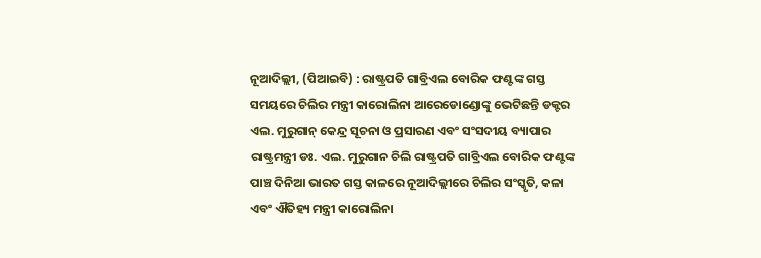ନୂଆଦିଲ୍ଲୀ, (ପିଆଇବି) : ରାଷ୍ଟ୍ରପତି ଗାବ୍ରିଏଲ ବୋରିକ ଫଣ୍ଟଙ୍କ ଗସ୍ତ ସମୟରେ ଚିଲିର ମନ୍ତ୍ରୀ କାରୋଲିନା ଆରେଡୋଣ୍ଡୋଙ୍କୁ ଭେଟିଛନ୍ତି ଡକ୍ଟର ଏଲ. ମୁରୁଗାନ୍‌ କେନ୍ଦ୍ର ସୂଚନା ଓ ପ୍ରସାରଣ ଏବଂ ସଂସଦୀୟ ବ୍ୟାପାର ରାଷ୍ଟ୍ରମନ୍ତ୍ରୀ ଡଃ. ଏଲ. ମୁରୁଗାନ ଚିଲି ରାଷ୍ଟ୍ରପତି ଗାବ୍ରିଏଲ ବୋରିକ ଫଣ୍ଟଙ୍କ ପାଞ୍ଚ ଦିନିଆ ଭାରତ ଗସ୍ତ କାଳରେ ନୂଆଦିଲ୍ଲୀରେ ଚିଲିର ସଂସ୍କୃତି, କଳା ଏବଂ ଐତିହ୍ୟ ମନ୍ତ୍ରୀ କାରୋଲିନା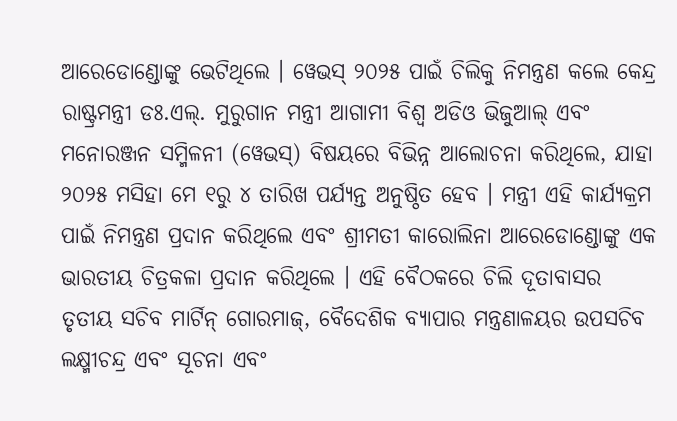ଆରେଡୋଣ୍ଡୋଙ୍କୁ ଭେଟିଥିଲେ । ୱେଭସ୍ ୨୦୨୫ ପାଇଁ ଚିଲିକୁ ନିମନ୍ତ୍ରଣ କଲେ କେନ୍ଦ୍ର ରାଷ୍ଟ୍ରମନ୍ତ୍ରୀ ଡଃ.ଏଲ୍. ମୁରୁଗାନ ମନ୍ତ୍ରୀ ଆଗାମୀ ବିଶ୍ୱ ଅଡିଓ ଭିଜୁଆଲ୍ ଏବଂ ମନୋରଞ୍ଜନ ସମ୍ମିଳନୀ (ୱେଭସ୍) ବିଷୟରେ ବିଭିନ୍ନ ଆଲୋଚନା କରିଥିଲେ, ଯାହା ୨୦୨୫ ମସିହା ମେ ୧ରୁ ୪ ତାରିଖ ପର୍ଯ୍ୟନ୍ତ ଅନୁଷ୍ଠିତ ହେବ । ମନ୍ତ୍ରୀ ଏହି କାର୍ଯ୍ୟକ୍ରମ ପାଇଁ ନିମନ୍ତ୍ରଣ ପ୍ରଦାନ କରିଥିଲେ ଏବଂ ଶ୍ରୀମତୀ କାରୋଲିନା ଆରେଡୋଣ୍ଡୋଙ୍କୁ ଏକ ଭାରତୀୟ ଚିତ୍ରକଳା ପ୍ରଦାନ କରିଥିଲେ । ଏହି ବୈଠକରେ ଚିଲି ଦୂତାବାସର ତୃତୀୟ ସଚିବ ମାର୍ଟିନ୍ ଗୋରମାଜ୍, ବୈଦେଶିକ ବ୍ୟାପାର ମନ୍ତ୍ରଣାଳୟର ଉପସଚିବ ଲକ୍ଷ୍ମୀଚନ୍ଦ୍ର ଏବଂ ସୂଚନା ଏବଂ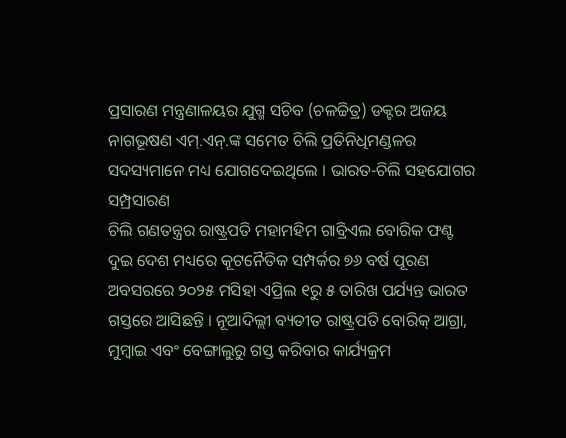ପ୍ରସାରଣ ମନ୍ତ୍ରଣାଳୟର ଯୁଗ୍ମ ସଚିବ (ଚଳଚ୍ଚିତ୍ର) ଡକ୍ଟର ଅଜୟ ନାଗଭୂଷଣ ଏମ୍.ଏନ୍.ଙ୍କ ସମେତ ଚିଲି ପ୍ରତିନିଧିମଣ୍ଡଳର ସଦସ୍ୟମାନେ ମଧ୍ୟ ଯୋଗଦେଇଥିଲେ । ଭାରତ-ଚିଲି ସହଯୋଗର ସମ୍ପ୍ରସାରଣ
ଚିଲି ଗଣତନ୍ତ୍ରର ରାଷ୍ଟ୍ରପତି ମହାମହିମ ଗାବ୍ରିଏଲ ବୋରିକ ଫଣ୍ଟ ଦୁଇ ଦେଶ ମଧ୍ୟରେ କୂଟନୈତିକ ସମ୍ପର୍କର ୭୬ ବର୍ଷ ପୂରଣ ଅବସରରେ ୨୦୨୫ ମସିହା ଏପ୍ରିଲ ୧ରୁ ୫ ତାରିଖ ପର୍ଯ୍ୟନ୍ତ ଭାରତ ଗସ୍ତରେ ଆସିଛନ୍ତି । ନୂଆଦିଲ୍ଲୀ ବ୍ୟତୀତ ରାଷ୍ଟ୍ରପତି ବୋରିକ୍ ଆଗ୍ରା, ମୁମ୍ବାଇ ଏବଂ ବେଙ୍ଗାଲୁରୁ ଗସ୍ତ କରିବାର କାର୍ଯ୍ୟକ୍ରମ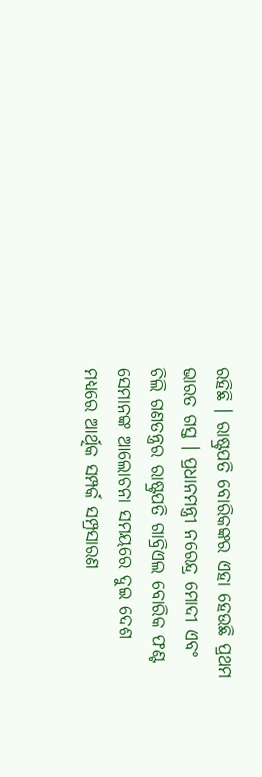ରହିଛି । ରାଷ୍ଟ୍ରପତି ବୋରିକଙ୍କର ଏହା ହେଉଛି ପ୍ରଥମ ଭାରତ ଗସ୍ତ । ପ୍ରଧାନମନ୍ତ୍ରୀ ନରେନ୍ଦ୍ର ମୋଦୀ ଏବଂ ଚିଲି ଗଣତନ୍ତ୍ରର ରାଷ୍ଟ୍ରପତି ଗାବ୍ରିଏଲ ବୋରିକ ଫଣ୍ଟ ସେମାନଙ୍କ ଆଲୋଚନା ସମୟରେ ଦୁଇ ଦେଶ ମଧ୍ୟରେ ଆର୍ଥିକ ସମ୍ପର୍କ ସମ୍ପ୍ରସାରଣ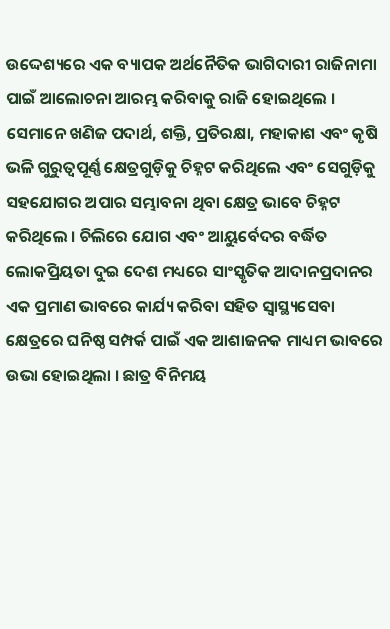ଉଦ୍ଦେଶ୍ୟରେ ଏକ ବ୍ୟାପକ ଅର୍ଥନୈତିକ ଭାଗିଦାରୀ ରାଜିନାମା ପାଇଁ ଆଲୋଚନା ଆରମ୍ଭ କରିବାକୁ ରାଜି ହୋଇଥିଲେ । ସେମାନେ ଖଣିଜ ପଦାର୍ଥ, ଶକ୍ତି, ପ୍ରତିରକ୍ଷା, ମହାକାଶ ଏବଂ କୃଷି ଭଳି ଗୁରୁତ୍ୱପୂର୍ଣ୍ଣ କ୍ଷେତ୍ରଗୁଡ଼ିକୁ ଚିହ୍ନଟ କରିଥିଲେ ଏବଂ ସେଗୁଡ଼ିକୁ ସହଯୋଗର ଅପାର ସମ୍ଭାବନା ଥିବା କ୍ଷେତ୍ର ଭାବେ ଚିହ୍ନଟ କରିଥିଲେ । ଚିଲିରେ ଯୋଗ ଏବଂ ଆୟୁର୍ବେଦର ବର୍ଦ୍ଧିତ ଲୋକପ୍ରିୟତା ଦୁଇ ଦେଶ ମଧ୍ୟରେ ସାଂସ୍କୃତିକ ଆଦାନପ୍ରଦାନର ଏକ ପ୍ରମାଣ ଭାବରେ କାର୍ଯ୍ୟ କରିବା ସହିତ ସ୍ୱାସ୍ଥ୍ୟସେବା କ୍ଷେତ୍ରରେ ଘନିଷ୍ଠ ସମ୍ପର୍କ ପାଇଁ ଏକ ଆଶାଜନକ ମାଧ୍ୟମ ଭାବରେ ଉଭା ହୋଇଥିଲା । ଛାତ୍ର ବିନିମୟ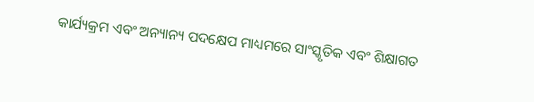କାର୍ଯ୍ୟକ୍ରମ ଏବଂ ଅନ୍ୟାନ୍ୟ ପଦକ୍ଷେପ ମାଧ୍ୟମରେ ସାଂସ୍କୃତିକ ଏବଂ ଶିକ୍ଷାଗତ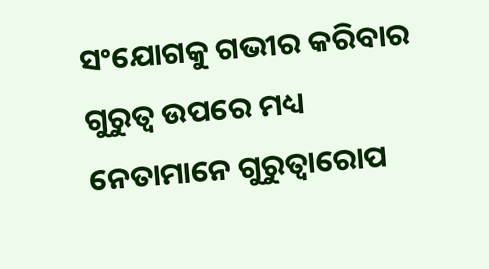ସଂଯୋଗକୁ ଗଭୀର କରିବାର ଗୁରୁତ୍ୱ ଉପରେ ମଧ୍ୟ ନେତାମାନେ ଗୁରୁତ୍ୱାରୋପ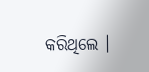କରିଥିଲେ ।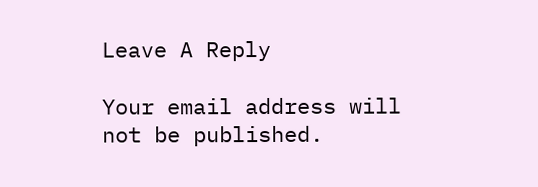Leave A Reply

Your email address will not be published.